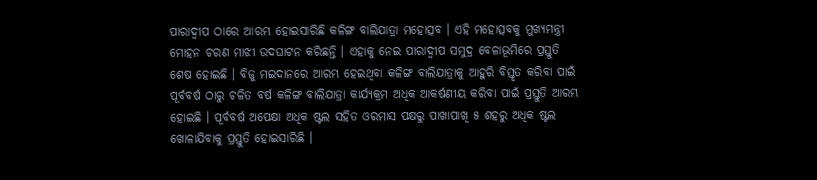ପାରାଦ୍ୱୀପ ଠାରେ ଆରମ୍ଭ ହୋଇସାରିଛି କଳିଙ୍ଗ ବାଲିଯାତ୍ରା ମହୋତ୍ସବ । ଏହି ମହୋତ୍ସବକୁ ମୁଖ୍ୟମନ୍ତ୍ରୀ ମୋହନ ଚରଣ ମାଝୀ ଉଦଘାଟନ କରିଛନ୍ତି । ଏହାକୁ ନେଇ ପାରାଦ୍ୱୀପ ସମୁଦ୍ର ବେଳାଭୂମିରେ ପ୍ରସ୍ତୁତି ଶେଷ ହୋଇଛି । ବିଜୁ ମଇଦାନରେ ଆରମ୍ଭ ହେଇଥିବା କଳିଙ୍ଗ ବାଲିଯାତ୍ରାକୁ ଆହୁରି ବିସ୍ତୃତ କରିବା ପାଇଁ ପୂର୍ବବର୍ଷ ଠାରୁ ଚଳିତ ବର୍ଷ କଳିଙ୍ଗ ବାଲିଯାତ୍ରା କାର୍ଯ୍ୟକ୍ରମ ଅଧିକ ଆକର୍ଷଣୀୟ କରିବା ପାଇଁ ପ୍ରସ୍ତୁତି ଆରମ୍ଭ ହୋଇଛି । ପୂର୍ବବର୍ଷ ଅପେକ୍ଷା ଅଧିକ ଷ୍ଟଲ ସହିତ ଓରମାସ ପକ୍ଷରୁ ପାଖାପାଖି ୫ ଶହରୁ ଅଧିକ ଷ୍ଟଲ ଖୋଳାଯିବାକୁ ପ୍ରସ୍ତୁତି ହୋଇସାରିଛି ।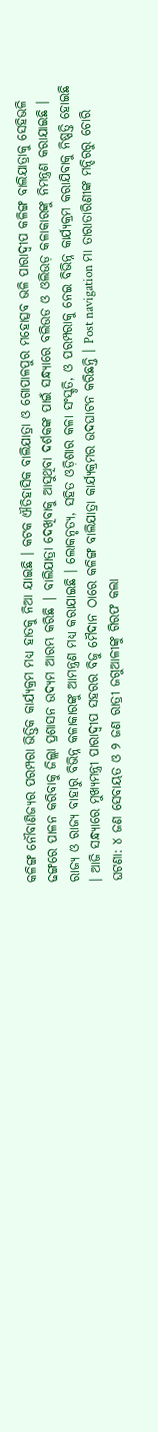କଳିଙ୍ଗ ନୌବାଣିଜ୍ୟର ପରମ୍ପରା ଭିତ୍ତିକ କାର୍ଯ୍ୟକ୍ରମ ମଧ୍ୟ ହାତକୁ ନିଆ ଯାଇଛି । କଟକ ଐତିହାସିକ ବାଲିଯାତ୍ରା ଓ ଗୋପାଳପୁର ମହୋତ୍ସବ ଭଳି ପାରାଦ୍ୱୀପ କଳିଙ୍ଗ ବାଲିଯାତ୍ରାକୁ ସେହିଭଳି ଢଙ୍ଗରେ ପାଳନ କରିବାକୁ ଜିଲ୍ଲା ପ୍ରଶାସନ ଉଦ୍ୟମ ଆରମ୍ଭ କରିଛି | ବାଲିଯାତ୍ରା ଦେଖିବାକୁ ଆସୁଥିବା ଦର୍ଶକଙ୍କ ପାଇଁ ସନ୍ଧ୍ୟାରେ ବଲିଉଡ ଓ ଓଲିଉଡ଼ କଳାକାରଙ୍କୁ ନିମନ୍ତ୍ରଣ କରାଯାଇଛି । ରାଜ୍ୟ ଓ ରାଜ୍ୟ ବାହାରୁ ବିଭିନ୍ନ କଳାକାରଙ୍କୁ ଆମନ୍ତ୍ରଣ ମଧ୍ୟ କରାଯାଇଛି । ଲୋକନୃତ୍ୟ, ସହିତ ଓଡ଼ିଶାର କଳା ସଂସ୍କୃତି, ଓ ପରମ୍ପରାକୁ ନେଇ ବିଭିନ୍ନ କାର୍ଯ୍ୟକ୍ରମ କରାଯିବାକୁ ନିଷ୍ପତ୍ତି ହୋଇଛି । ଆଜି ସନ୍ଧ୍ୟାରେ ମୁଖ୍ୟମନ୍ତ୍ରୀ ପାରାଦ୍ୱୀପ ସହରର ବିଜୁ ମୈଦାନ ଠାରେ କଳିଙ୍ଗ ବାଲିଯାତ୍ରା କାର୍ଯ୍ୟକ୍ରମର ଉଦଘାଟନ କରିଛନ୍ତି । Post navigation ମା ତାରାତାରିଣୀଙ୍କ ମନ୍ଦିରରୁ ଚୋରି ଘଟଣା: ୪ ଜଣ ସେବାୟତ ଓ ୨ ଜଣ ରାତ୍ରୀ ଜଗୁଆଳୀଙ୍କୁ ଗିରଫ କଲା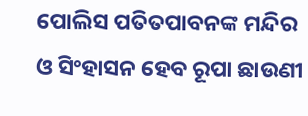ପୋଲିସ ପତିତପାବନଙ୍କ ମନ୍ଦିର ଓ ସିଂହାସନ ହେବ ରୂପା ଛାଉଣୀ